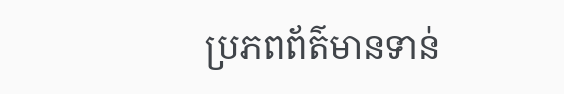ប្រភពព័ត៌មានទាន់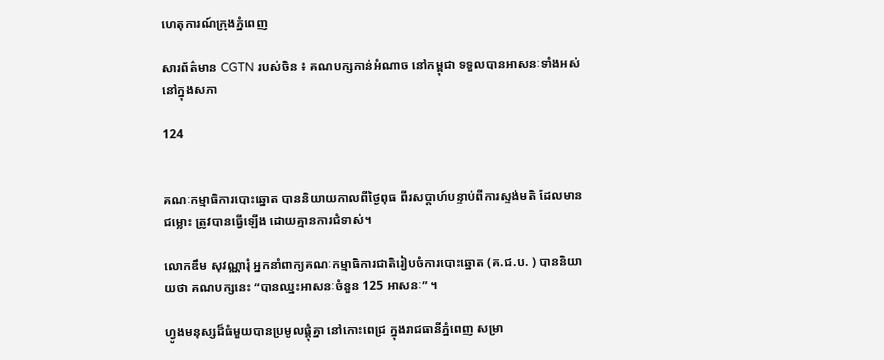ហេតុការណ៍ក្រុងភ្នំពេញ

សារព័ត៌មាន CGTN របស់ចិន ៖ គណបក្សកាន់អំណាច នៅកម្ពុជា ទទួលបានអាសនៈទាំងអស់ នៅក្នុងសភា

124


គណៈកម្មាធិការបោះឆ្នោត បាននិយាយកាលពីថ្ងៃពុធ ពីរសប្តាហ៍បន្ទាប់ពីការស្ទង់មតិ ដែលមានជម្លោះ ត្រូវបានធ្វើឡើង ដោយគ្មានការជំទាស់។

លោកឌឹម សុវណ្ណារុំ អ្នកនាំពាក្យគណៈកម្មាធិការជាតិរៀបចំការបោះឆ្នោត (គ.ជ.ប. ) បាននិយាយថា គណបក្សនេះ “បានឈ្នះអាសនៈចំនួន 125 អាសនៈ” ។

ហ្វូងមនុស្សដ៏ធំមួយបានប្រមូលផ្តុំគ្នា នៅកោះពេជ្រ ក្នុងរាជធានីភ្នំពេញ សម្រា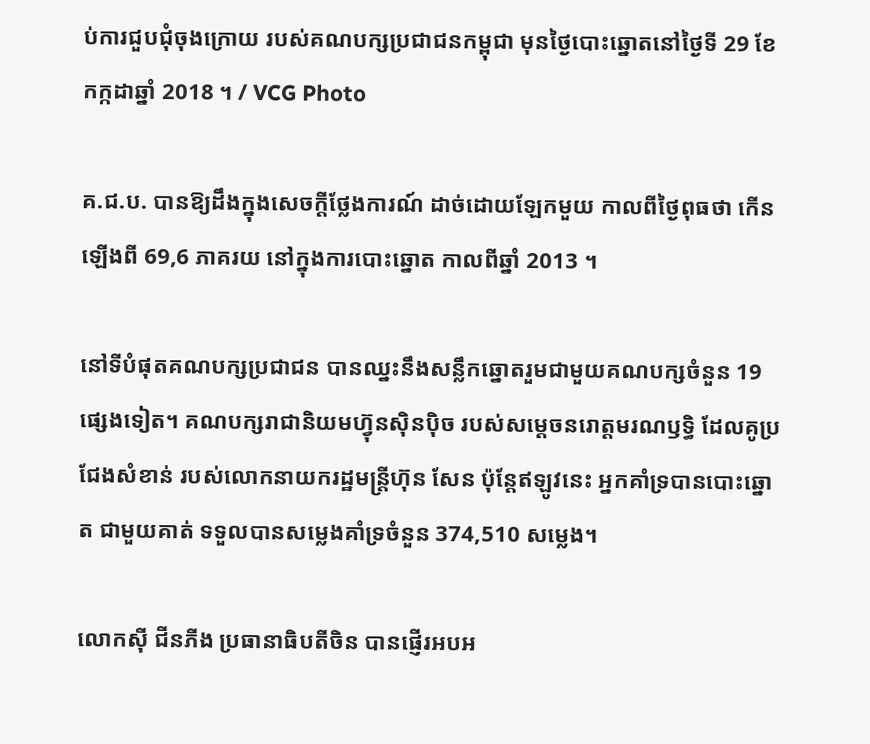ប់ការជួបជុំចុងក្រោយ របស់គណបក្សប្រជាជនកម្ពុជា មុនថ្ងៃបោះឆ្នោតនៅថ្ងៃទី 29 ខែកក្កដាឆ្នាំ 2018 ។ / VCG Photo

គ.ជ.ប. បានឱ្យដឹងក្នុងសេចក្តីថ្លែងការណ៍ ដាច់ដោយឡែកមួយ កាលពីថ្ងៃពុធថា កើនឡើងពី 69,6 ភាគរយ នៅក្នុងការបោះឆ្នោត កាលពីឆ្នាំ 2013 ។

នៅទីបំផុតគណបក្សប្រជាជន បានឈ្នះនឹងសន្លឹកឆ្នោតរួមជាមួយគណបក្សចំនួន 19 ផ្សេងទៀត។ គណបក្សរាជានិយមហ៊្វុនស៊ិនប៉ិច របស់សម្ដេចនរោត្តមរណឫទ្ធិ ដែលគូប្រជែងសំខាន់ របស់លោកនាយករដ្ឋមន្រ្តីហ៊ុន សែន ប៉ុន្តែឥឡូវនេះ អ្នកគាំទ្របានបោះឆ្នោត ជាមួយគាត់ ទទួលបានសម្លេងគាំទ្រចំនួន 374,510 សម្លេង។

លោកស៊ី ជីនភីង ប្រធានាធិបតីចិន បានផ្ញើរអបអ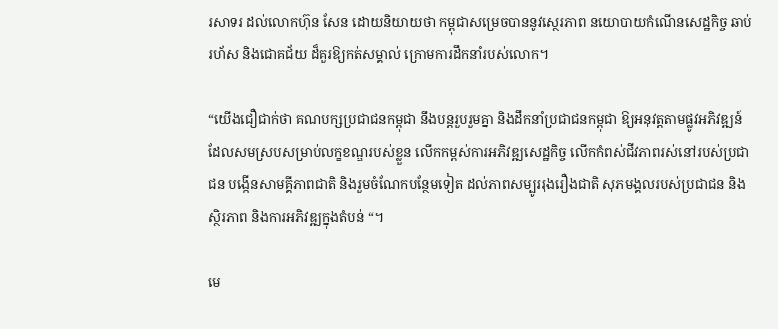រសាទរ ដល់លោកហ៊ុន សែន ដោយនិយាយថា កម្ពុជាសម្រេចបាននូវស្ថេរភាព នយោបាយកំណើនសេដ្ឋកិច្ច ឆាប់រហ័ស និងជោគជ័យ ដ៏គួរឱ្យកត់សម្គាល់ ក្រោមការដឹកនាំរបស់លោក។

“យើងជឿជាក់ថា គណបក្សប្រជាជនកម្ពុជា នឹងបន្តរួបរួមគ្នា និងដឹកនាំប្រជាជនកម្ពុជា ឱ្យអនុវត្តតាមផ្លូវអភិវឌ្ឍន៍ ដែលសមស្របសម្រាប់លក្ខខណ្ឌរបស់ខ្លួន លើកកម្ពស់ការអភិវឌ្ឍសេដ្ឋកិច្ច លើកកំពស់ជីវភាពរស់នៅរបស់ប្រជាជន បង្កើនសាមគ្គីភាពជាតិ និងរួមចំណែកបន្ថែមទៀត ដល់ភាពសម្បូររុងរឿងជាតិ សុភមង្គលរបស់ប្រជាជន និង ស្ថិរភាព និងការអភិវឌ្ឍក្នុងតំបន់ “។

មេ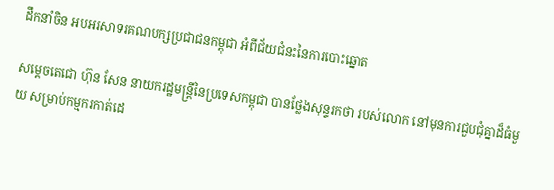ដឹកនាំចិន អបអរសាទរគណបក្សប្រជាជនកម្ពុជា អំពីជ័យជំនះនៃការបោះឆ្នោត

សម្តេចតេជោ ហ៊ុន សែន នាយករដ្ឋមន្ត្រីនៃប្រទេសកម្ពុជា បានថ្លែងសុន្ទរកថា របស់លោក នៅមុនការជួបជុំគ្នាដ៏ធំមួយ សម្រាប់កម្មករកាត់ដេ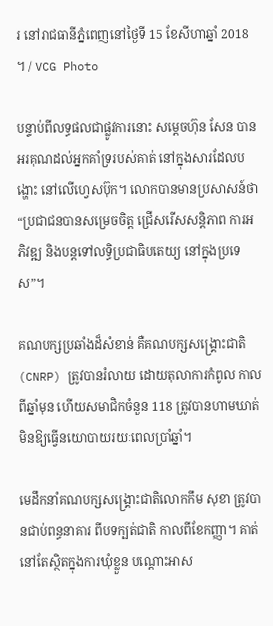រ នៅរាជធានីភ្នំពេញនៅថ្ងៃទី 15 ខែសីហាឆ្នាំ 2018 ។ / VCG Photo

បន្ទាប់ពីលទ្ធផលជាផ្លូវការនោះ សម្ដេចហ៊ុន សែន បានអរគុណដល់អ្នកគាំទ្ររបស់គាត់ នៅក្នុងសារដែលបង្ហោះ នៅលើហ្វេសប៊ុក។ លោកបានមានប្រសាសន៍ថា “ប្រជាជនបានសម្រេចចិត្ត ជ្រើសរើសសន្តិភាព ការអភិវឌ្ឍ និងបន្តទៅលទ្ធិប្រជាធិបតេយ្យ នៅក្នុងប្រទេស”។

គណបក្សប្រឆាំងដ៏សំខាន់ គឺគណបក្សសង្គ្រោះជាតិ (CNRP) ត្រូវបានរំលាយ ដោយតុលាការកំពូល កាលពីឆ្នាំមុន ហើយសមាជិកចំនួន 118 ត្រូវបានហាមឃាត់ មិនឱ្យធ្វើនយោបាយរយៈពេលប្រាំឆ្នាំ។

មេដឹកនាំគណបក្សសង្គ្រោះជាតិលោកកឹម សុខា ត្រូវបានជាប់ពន្ធនាគារ ពីបទក្បត់ជាតិ កាលពីខែកញ្ញា។ គាត់នៅតែស្ថិតក្នុងការឃុំខ្លួន បណ្តោះអាស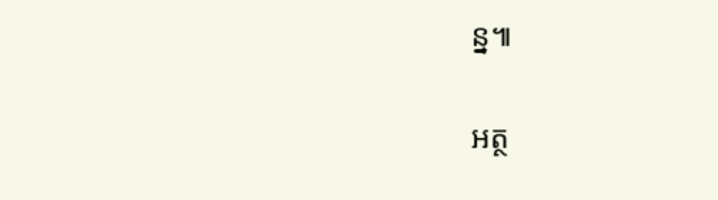ន្ន៕

អត្ថ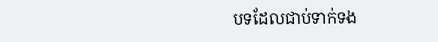បទដែលជាប់ទាក់ទង